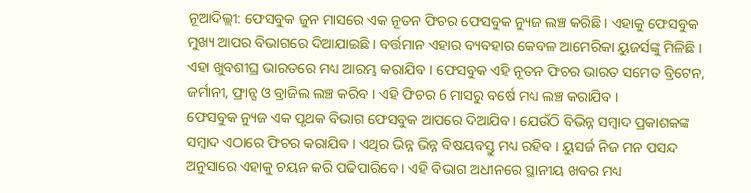ନୂଆଦିଲ୍ଲୀ: ଫେସବୁକ ଜୁନ ମାସରେ ଏକ ନୂତନ ଫିଚର ଫେସବୁକ ନ୍ୟୁଜ ଲଞ୍ଚ କରିଛି । ଏହାକୁ ଫେସବୁକ ମୁଖ୍ୟ ଆପର ବିଭାଗରେ ଦିଆଯାଇଛି । ବର୍ତ୍ତମାନ ଏହାର ବ୍ୟବହାର କେବଳ ଆମେରିକା ୟୁଜର୍ସଙ୍କୁ ମିଳିଛି । ଏହା ଖୁବଶୀଘ୍ର ଭାରତରେ ମଧ୍ୟ ଆରମ୍ଭ କରାଯିବ । ଫେସବୁକ ଏହି ନୂତନ ଫିଚର ଭାରତ ସମେତ ବ୍ରିଟେନ, ଜର୍ମାନୀ, ଫ୍ରାନ୍ସ ଓ ବ୍ରାଜିଲ ଲଞ୍ଚ କରିବ । ଏହି ଫିଚର 6 ମାସରୁ ବର୍ଷେ ମଧ୍ୟ ଲଞ୍ଚ କରାଯିବ ।
ଫେସବୁକ ନ୍ୟୁଜ ଏକ ପୃଥକ ବିଭାଗ ଫେସବୁକ ଆପରେ ଦିଆଯିବ। ଯେଉଁଠି ବିଭିନ୍ନ ସମ୍ବାଦ ପ୍ରକାଶକଙ୍କ ସମ୍ବାଦ ଏଠାରେ ଫିଚର କରାଯିବ । ଏଥିର ଭିନ୍ନ ଭିନ୍ନ ବିଷୟବସ୍ତୁ ମଧ୍ୟ ରହିବ । ୟୁସର୍ଜ ନିଜ ମନ ପସନ୍ଦ ଅନୁସାରେ ଏହାକୁ ଚୟନ କରି ପଢିପାରିବେ । ଏହି ବିଭାଗ ଅଧୀନରେ ସ୍ଥାନୀୟ ଖବର ମଧ୍ୟ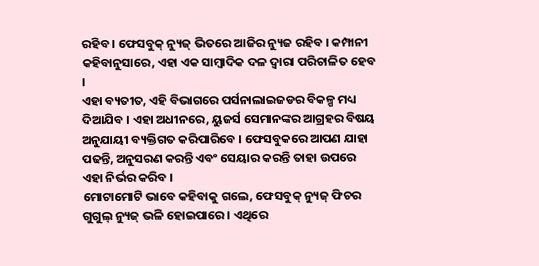ରହିବ । ଫେସବୁକ୍ ନ୍ୟୁଜ୍ ଭିତରେ ଆଜିର ନ୍ୟୁଜ ରହିବ । କମ୍ପାନୀ କହିବାନୁସାରେ, ଏହା ଏକ ସାମ୍ବାଦିକ ଦଳ ଦ୍ୱାରା ପରିଚାଳିତ ହେବ ।
ଏହା ବ୍ୟତୀତ, ଏହି ବିଭାଗରେ ପର୍ସନାଲାଇଜଡର ବିକଳ୍ପ ମଧ୍ୟ ଦିଆଯିବ । ଏହା ଅଧୀନରେ, ୟୁଜର୍ସ ସେମାନଙ୍କର ଆଗ୍ରହର ବିଷୟ ଅନୁଯାୟୀ ବ୍ୟକ୍ତିଗତ କରିପାରିବେ । ଫେସବୁକରେ ଆପଣ ଯାହା ପଢନ୍ତି, ଅନୁସରଣ କରନ୍ତି ଏବଂ ସେୟାର କରନ୍ତି ତାହା ଉପରେ ଏହା ନିର୍ଭର କରିବ ।
ମୋଟାମୋଟି ଭାବେ କହିବାକୁ ଗଲେ, ଫେସବୁକ୍ ନ୍ୟୁଜ୍ ଫିଚର ଗୁଗୁଲ୍ ନ୍ୟୁଜ୍ ଭଳି ହୋଇପାରେ । ଏଥିରେ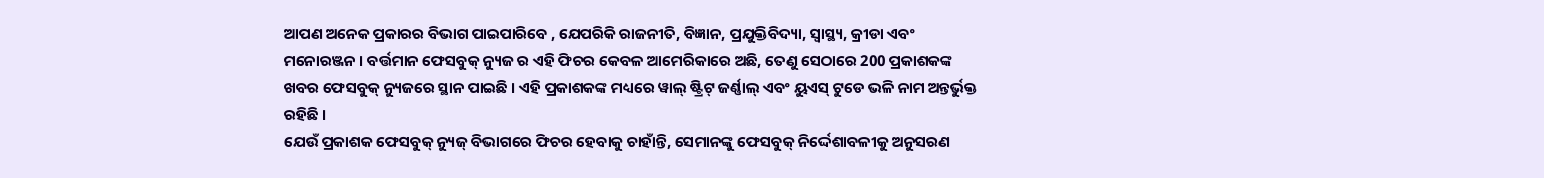ଆପଣ ଅନେକ ପ୍ରକାରର ବିଭାଗ ପାଇପାରିବେ , ଯେପରିକି ରାଜନୀତି, ବିଜ୍ଞାନ, ପ୍ରଯୁକ୍ତିବିଦ୍ୟା, ସ୍ୱାସ୍ଥ୍ୟ, କ୍ରୀଡା ଏବଂ ମନୋରଞ୍ଜନ । ବର୍ତ୍ତମାନ ଫେସବୁକ୍ ନ୍ୟୁଜ ର ଏହି ଫିଚର କେବଳ ଆମେରିକାରେ ଅଛି, ତେଣୁ ସେଠାରେ 200 ପ୍ରକାଶକଙ୍କ ଖବର ଫେସବୁକ୍ ନ୍ୟୁଜରେ ସ୍ଥାନ ପାଇଛି । ଏହି ପ୍ରକାଶକଙ୍କ ମଧ୍ୟରେ ୱାଲ୍ ଷ୍ଟ୍ରିଟ୍ ଜର୍ଣ୍ଣାଲ୍ ଏବଂ ୟୁଏସ୍ ଟୁଡେ ଭଳି ନାମ ଅନ୍ତର୍ଭୁକ୍ତ ରହିଛି ।
ଯେଉଁ ପ୍ରକାଶକ ଫେସବୁକ୍ ନ୍ୟୁଜ୍ ବିଭାଗରେ ଫିଚର ହେବାକୁ ଚାହାଁନ୍ତି, ସେମାନଙ୍କୁ ଫେସବୁକ୍ ନିର୍ଦ୍ଦେଶାବଳୀକୁ ଅନୁସରଣ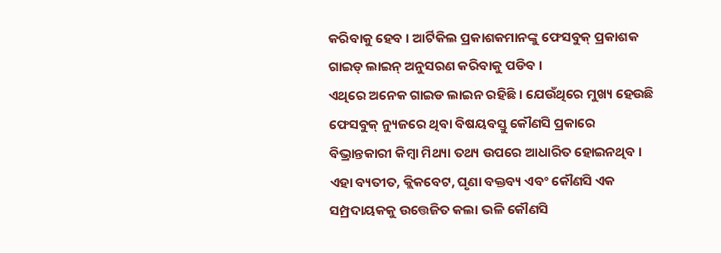କରିବାକୁ ହେବ । ଆର୍ଟିକିଲ ପ୍ରକାଶକମାନଙ୍କୁ ଫେସବୁକ୍ ପ୍ରକାଶକ ଗାଇଡ୍ ଲାଇନ୍ ଅନୁସରଣ କରିବାକୁ ପଡିବ ।
ଏଥିରେ ଅନେକ ଗାଇଡ ଲାଇନ ରହିଛି । ଯେଉଁଥିରେ ମୁଖ୍ୟ ହେଉଛି ଫେସବୁକ୍ ନ୍ୟୁଜରେ ଥିବା ବିଷୟବସ୍ତୁ କୌଣସି ପ୍ରକାରେ ବିଭ୍ରାନ୍ତକାରୀ କିମ୍ବା ମିଥ୍ୟା ତଥ୍ୟ ଉପରେ ଆଧାରିତ ହୋଇନଥିବ । ଏହା ବ୍ୟତୀତ, କ୍ଲିକବେଟ, ଘୃଣା ବକ୍ତବ୍ୟ ଏବଂ କୌଣସି ଏକ ସମ୍ପ୍ରଦାୟକକୁ ଉତ୍ତେଜିତ କଲା ଭଳି କୌଣସି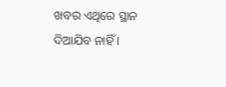ଖବର ଏଥିରେ ସ୍ଥାନ ଦିଆଯିବ ନାହିଁ ।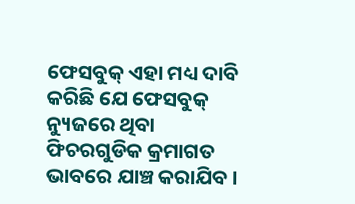ଫେସବୁକ୍ ଏହା ମଧ୍ୟ ଦାବି କରିଛି ଯେ ଫେସବୁକ୍ ନ୍ୟୁଜରେ ଥିବା ଫିଚରଗୁଡିକ କ୍ରମାଗତ ଭାବରେ ଯାଞ୍ଚ କରାଯିବ ।